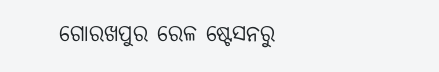ଗୋରଖପୁର ରେଳ ଷ୍ଟେସନରୁ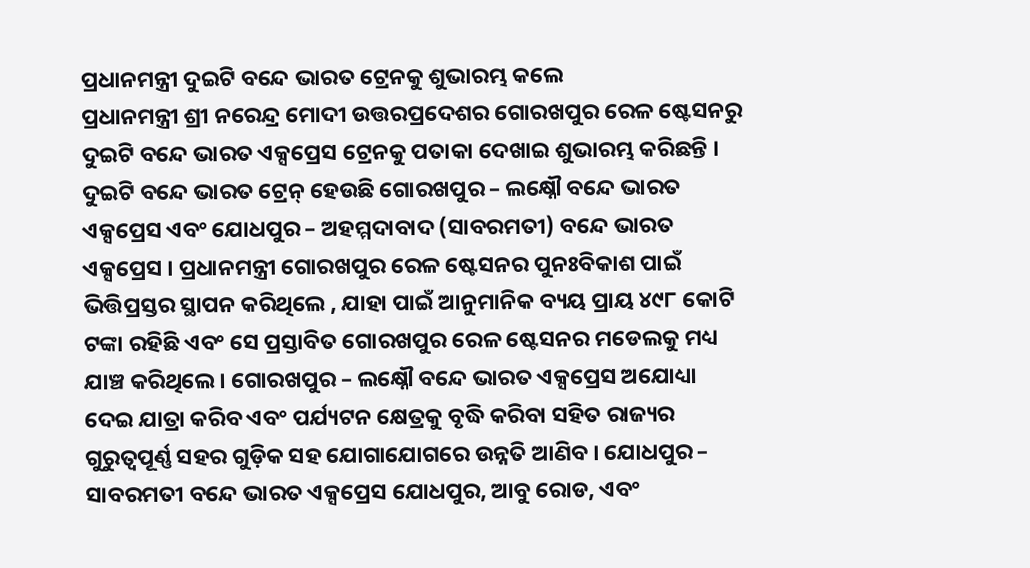ପ୍ରଧାନମନ୍ତ୍ରୀ ଦୁଇଟି ବନ୍ଦେ ଭାରତ ଟ୍ରେନକୁ ଶୁଭାରମ୍ଭ କଲେ
ପ୍ରଧାନମନ୍ତ୍ରୀ ଶ୍ରୀ ନରେନ୍ଦ୍ର ମୋଦୀ ଉତ୍ତରପ୍ରଦେଶର ଗୋରଖପୁର ରେଳ ଷ୍ଟେସନରୁ ଦୁଇଟି ବନ୍ଦେ ଭାରତ ଏକ୍ସପ୍ରେସ ଟ୍ରେନକୁ ପତାକା ଦେଖାଇ ଶୁଭାରମ୍ଭ କରିଛନ୍ତି । ଦୁଇଟି ବନ୍ଦେ ଭାରତ ଟ୍ରେନ୍ ହେଉଛି ଗୋରଖପୁର – ଲକ୍ଷ୍ନୌ ବନ୍ଦେ ଭାରତ ଏକ୍ସପ୍ରେସ ଏବଂ ଯୋଧପୁର – ଅହମ୍ମଦାବାଦ (ସାବରମତୀ) ବନ୍ଦେ ଭାରତ ଏକ୍ସପ୍ରେସ । ପ୍ରଧାନମନ୍ତ୍ରୀ ଗୋରଖପୁର ରେଳ ଷ୍ଟେସନର ପୁନଃବିକାଶ ପାଇଁ ଭିତ୍ତିପ୍ରସ୍ତର ସ୍ଥାପନ କରିଥିଲେ , ଯାହା ପାଇଁ ଆନୁମାନିକ ବ୍ୟୟ ପ୍ରାୟ ୪୯୮ କୋଟି ଟଙ୍କା ରହିଛି ଏବଂ ସେ ପ୍ରସ୍ତାବିତ ଗୋରଖପୁର ରେଳ ଷ୍ଟେସନର ମଡେଲକୁ ମଧ୍ୟ ଯାଞ୍ଚ କରିଥିଲେ । ଗୋରଖପୁର – ଲକ୍ଷ୍ନୌ ବନ୍ଦେ ଭାରତ ଏକ୍ସପ୍ରେସ ଅଯୋଧ୍ୟା ଦେଇ ଯାତ୍ରା କରିବ ଏବଂ ପର୍ଯ୍ୟଟନ କ୍ଷେତ୍ରକୁ ବୃଦ୍ଧି କରିବା ସହିତ ରାଜ୍ୟର ଗୁରୁତ୍ୱପୂର୍ଣ୍ଣ ସହର ଗୁଡ଼ିକ ସହ ଯୋଗାଯୋଗରେ ଉନ୍ନତି ଆଣିବ । ଯୋଧପୁର – ସାବରମତୀ ବନ୍ଦେ ଭାରତ ଏକ୍ସପ୍ରେସ ଯୋଧପୁର, ଆବୁ ରୋଡ, ଏବଂ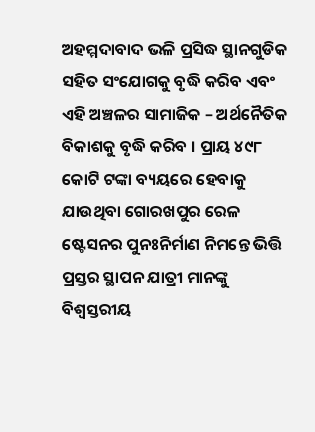ଅହମ୍ମଦାବାଦ ଭଳି ପ୍ରସିଦ୍ଧ ସ୍ଥାନଗୁଡିକ ସହିତ ସଂଯୋଗକୁ ବୃଦ୍ଧି କରିବ ଏବଂ ଏହି ଅଞ୍ଚଳର ସାମାଜିକ – ଅର୍ଥନୈତିକ ବିକାଶକୁ ବୃଦ୍ଧି କରିବ । ପ୍ରାୟ ୪୯୮ କୋଟି ଟଙ୍କା ବ୍ୟୟରେ ହେବାକୁ ଯାଉଥିବା ଗୋରଖପୁର ରେଳ ଷ୍ଟେସନର ପୁନଃନିର୍ମାଣ ନିମନ୍ତେ ଭିତ୍ତି ପ୍ରସ୍ତର ସ୍ଥାପନ ଯାତ୍ରୀ ମାନଙ୍କୁ ବିଶ୍ୱସ୍ତରୀୟ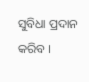ସୁବିଧା ପ୍ରଦାନ କରିବ ।